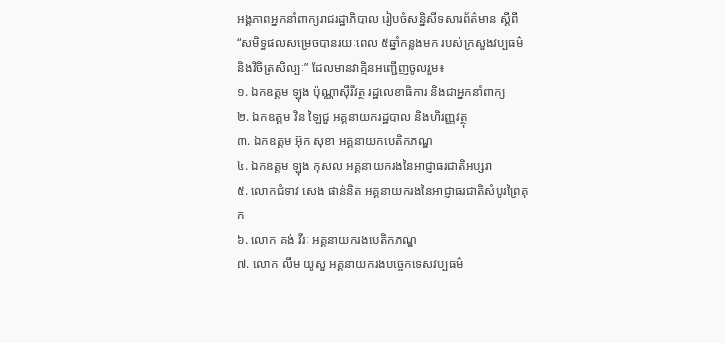អង្គភាពអ្នកនាំពាក្យរាជរដ្ឋាភិបាល រៀបចំសន្និសីទសារព័ត៌មាន ស្ដីពី “សមិទ្ធផលសម្រេចបានរយៈពេល ៥ឆ្នាំកន្លងមក របស់ក្រសួងវប្បធម៌ និងវិចិត្រសិល្បៈ” ដែលមានវាគ្មិនអញ្ជើញចូលរួម៖
១. ឯកឧត្ដម ឡុង ប៉ុណ្ណាស៊ីរីវត្ថ រដ្ឋលេខាធិការ និងជាអ្នកនាំពាក្យ
២. ឯកឧត្ដម វិន ឡៃជួ អគ្គនាយករដ្ឋបាល និងហិរញ្ញវត្ថុ
៣. ឯកឧត្ដម អ៊ុក សុខា អគ្គនាយកបេតិកភណ្ឌ
៤. ឯកឧត្ដម ឡុង កុសល អគ្គនាយករងនៃអាជ្ញាធរជាតិអប្សរា
៥. លោកជំទាវ សេង ផាន់និត អគ្គនាយករងនៃអាជ្ញាធរជាតិសំបូរព្រៃគុក
៦. លោក គង់ វីរៈ អគ្គនាយករងបេតិកភណ្ឌ
៧. លោក លឹម យូសួ អគ្គនាយករងបច្ចេកទេសវប្បធម៌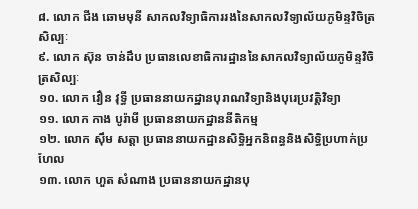៨. លោក ជីង ឆោមមុនី សាកលវិទ្យាធិការរងនៃសាកលវិទ្យាល័យភូមិន្ទវិចិត្រសិល្បៈ
៩. លោក ស៊ុន ចាន់ដឹប ប្រធានលេខាធិការដ្ឋាននៃសាកលវិទ្យាល័យភូមិន្ទវិចិត្រសិល្បៈ
១០. លោក វឿន វុទ្ធី ប្រធាននាយកដ្ឋានបុរាណវិទ្យានិងបុរេប្រវត្តិវិទ្យា
១១. លោក កាង បូរ៉ាមី ប្រធាននាយកដ្ឋាននីតិកម្ម
១២. លោក ស៊ឹម សត្តា ប្រធាននាយកដ្ឋានសិទ្ធិអ្នកនិពន្ធនិងសិទ្ធិប្រហាក់ប្រហែល
១៣. លោក ហួត សំណាង ប្រធាននាយកដ្ឋានបុ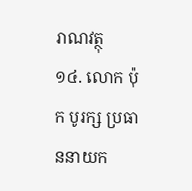រាណវត្ថុ
១៤. លោក ប៉ុក បូរក្ស ប្រធាននាយក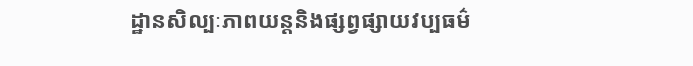ដ្ឋានសិល្បៈភាពយន្តនិងផ្សព្វផ្សាយវប្បធម៌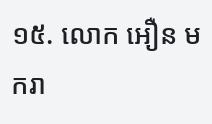១៥. លោក អឿន មករា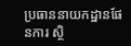ប្រធាននាយកដ្ឋានផែនការ ស្ថិ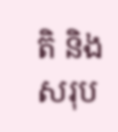តិ និងសរុប